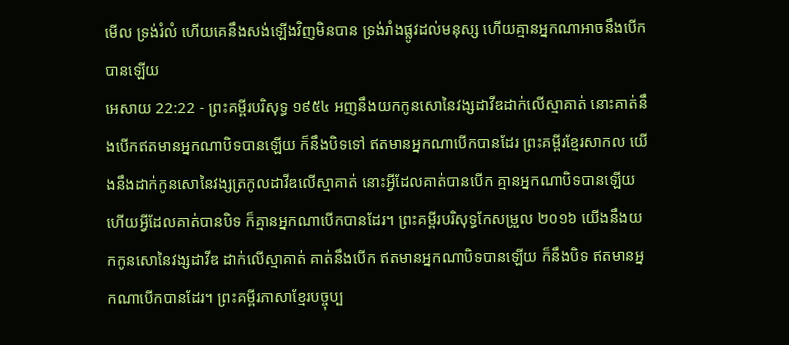មើល ទ្រង់រំលំ ហើយគេនឹងសង់ឡើងវិញមិនបាន ទ្រង់រាំងផ្លូវដល់មនុស្ស ហើយគ្មានអ្នកណាអាចនឹងបើកបានឡើយ
អេសាយ 22:22 - ព្រះគម្ពីរបរិសុទ្ធ ១៩៥៤ អញនឹងយកកូនសោនៃវង្សដាវីឌដាក់លើស្មាគាត់ នោះគាត់នឹងបើកឥតមានអ្នកណាបិទបានឡើយ ក៏នឹងបិទទៅ ឥតមានអ្នកណាបើកបានដែរ ព្រះគម្ពីរខ្មែរសាកល យើងនឹងដាក់កូនសោនៃវង្សត្រកូលដាវីឌលើស្មាគាត់ នោះអ្វីដែលគាត់បានបើក គ្មានអ្នកណាបិទបានឡើយ ហើយអ្វីដែលគាត់បានបិទ ក៏គ្មានអ្នកណាបើកបានដែរ។ ព្រះគម្ពីរបរិសុទ្ធកែសម្រួល ២០១៦ យើងនឹងយកកូនសោនៃវង្សដាវីឌ ដាក់លើស្មាគាត់ គាត់នឹងបើក ឥតមានអ្នកណាបិទបានឡើយ ក៏នឹងបិទ ឥតមានអ្នកណាបើកបានដែរ។ ព្រះគម្ពីរភាសាខ្មែរបច្ចុប្ប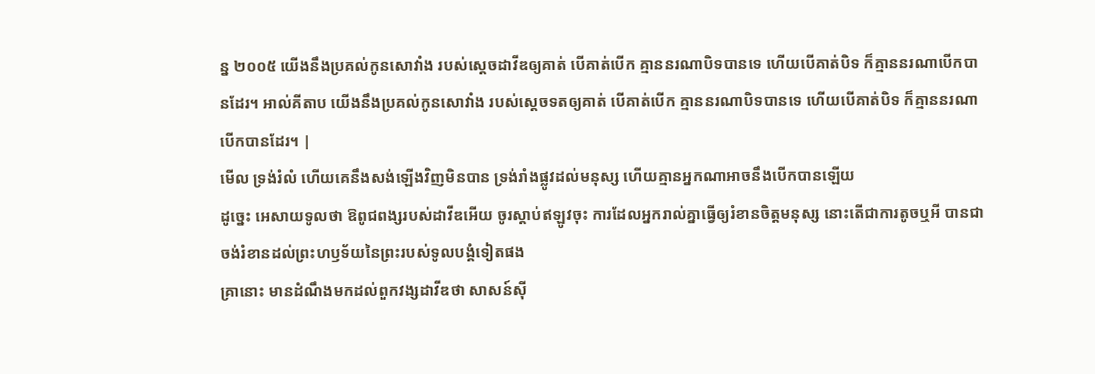ន្ន ២០០៥ យើងនឹងប្រគល់កូនសោវាំង របស់ស្ដេចដាវីឌឲ្យគាត់ បើគាត់បើក គ្មាននរណាបិទបានទេ ហើយបើគាត់បិទ ក៏គ្មាននរណាបើកបានដែរ។ អាល់គីតាប យើងនឹងប្រគល់កូនសោវាំង របស់ស្ដេចទតឲ្យគាត់ បើគាត់បើក គ្មាននរណាបិទបានទេ ហើយបើគាត់បិទ ក៏គ្មាននរណាបើកបានដែរ។ |
មើល ទ្រង់រំលំ ហើយគេនឹងសង់ឡើងវិញមិនបាន ទ្រង់រាំងផ្លូវដល់មនុស្ស ហើយគ្មានអ្នកណាអាចនឹងបើកបានឡើយ
ដូច្នេះ អេសាយទូលថា ឱពូជពង្សរបស់ដាវីឌអើយ ចូរស្តាប់ឥឡូវចុះ ការដែលអ្នករាល់គ្នាធ្វើឲ្យរំខានចិត្តមនុស្ស នោះតើជាការតូចឬអី បានជាចង់រំខានដល់ព្រះហឫទ័យនៃព្រះរបស់ទូលបង្គំទៀតផង
គ្រានោះ មានដំណឹងមកដល់ពួកវង្សដាវីឌថា សាសន៍ស៊ី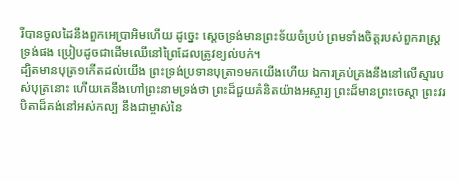រីបានចូលដៃនឹងពួកអេប្រាអិមហើយ ដូច្នេះ ស្តេចទ្រង់មានព្រះទ័យចំប្រប់ ព្រមទាំងចិត្តរបស់ពួករាស្ត្រទ្រង់ផង ប្រៀបដូចជាដើមឈើនៅព្រៃដែលត្រូវខ្យល់បក់។
ដ្បិតមានបុត្រ១កើតដល់យើង ព្រះទ្រង់ប្រទានបុត្រា១មកយើងហើយ ឯការគ្រប់គ្រងនឹងនៅលើស្មារបស់បុត្រនោះ ហើយគេនឹងហៅព្រះនាមទ្រង់ថា ព្រះដ៏ជួយគំនិតយ៉ាងអស្ចារ្យ ព្រះដ៏មានព្រះចេស្តា ព្រះវរបិតាដ៏គង់នៅអស់កល្ប នឹងជាម្ចាស់នៃ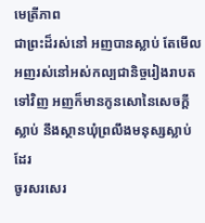មេត្រីភាព
ជាព្រះដ៏រស់នៅ អញបានស្លាប់ តែមើល អញរស់នៅអស់កល្បជានិច្ចរៀងរាបតទៅវិញ អញក៏មានកូនសោនៃសេចក្ដីស្លាប់ នឹងស្ថានឃុំព្រលឹងមនុស្សស្លាប់ដែរ
ចូរសរសេរ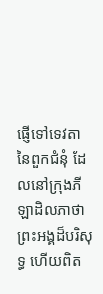ផ្ញើទៅទេវតានៃពួកជំនុំ ដែលនៅក្រុងភីឡាដិលភាថា ព្រះអង្គដ៏បរិសុទ្ធ ហើយពិត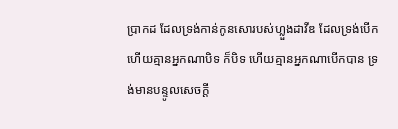ប្រាកដ ដែលទ្រង់កាន់កូនសោរបស់ហ្លួងដាវីឌ ដែលទ្រង់បើក ហើយគ្មានអ្នកណាបិទ ក៏បិទ ហើយគ្មានអ្នកណាបើកបាន ទ្រង់មានបន្ទូលសេចក្ដី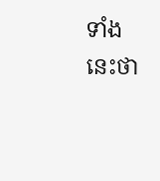ទាំងនេះថា